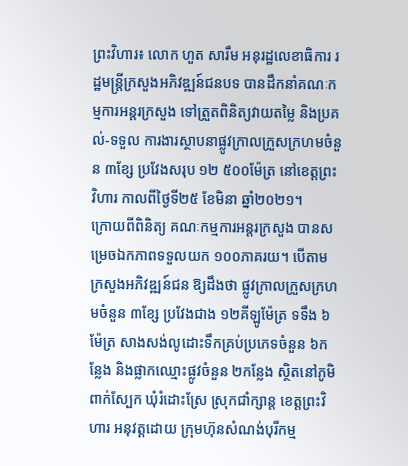ព្រះវិហារ៖ លោក ហួត សារឹម អនុរដ្ឋលេខាធិការ រដ្ឋមន្ត្រីក្រសួងអភិវឌ្ឍន៍ជនបទ បានដឹកនាំគណៈកម្មការអន្តរក្រសួង ទៅត្រួតពិនិត្យវាយតម្លៃ និងប្រគល់-ទទួល ការងារស្ថាបនាផ្លូវក្រាលក្រួសក្រហមចំនួន ៣ខ្សែ ប្រវែងសរុប ១២ ៥០០ម៉ែត្រ នៅខេត្តព្រះវិហារ កាលពីថ្ងៃទី២៥ ខែមិនា ឆ្នាំ២០២១។
ក្រោយពីពិនិត្យ គណៈកម្មការអន្ដរក្រសួង បានសម្រេចឯកភាពទទួលយក ១០០ភាគរយ។ បើតាមក្រសួងអភិវឌ្ឍន៍ជន ឱ្យដឹងថា ផ្លូវក្រាលក្រួសក្រហមចំនួន ៣ខ្សែ ប្រវែងជាង ១២គីឡូម៉ែត្រ ទទឹង ៦ម៉ែត្រ សាងសង់លូដោះទឹកគ្រប់ប្រភេទចំនួន ៦កន្លែង និងផ្លាកឈ្មោះផ្លូវចំនួន ២កន្លែង ស្ថិតនៅភូមិពាក់ស្បែក ឃុំរំដោះស្រែ ស្រុកជាំក្សាន្ត ខេត្តព្រះវិហារ អនុវត្តដោយ ក្រុមហ៊ុនសំណង់បុរីកម្ម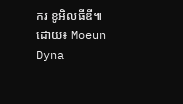ករ ខូអិលធីឌី៕
ដោយ៖ Moeun Dyna